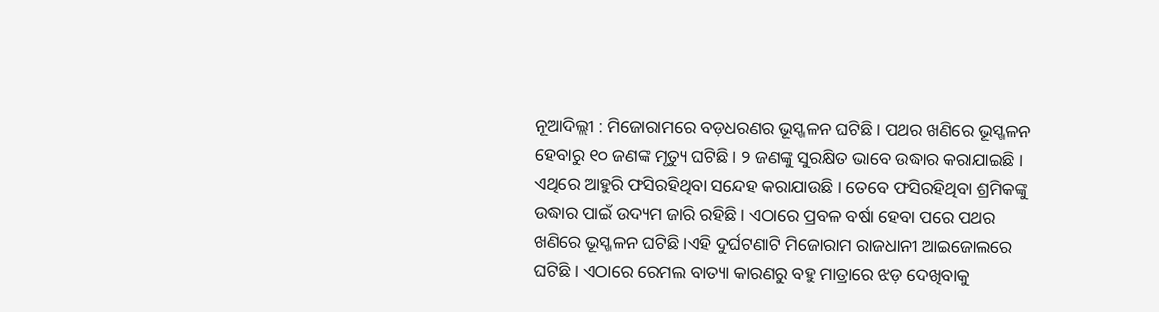ନୂଆଦିଲ୍ଲୀ : ମିଜୋରାମରେ ବଡ଼ଧରଣର ଭୂସ୍ଖଳନ ଘଟିଛି । ପଥର ଖଣିରେ ଭୂସ୍ଖଳନ ହେବାରୁ ୧୦ ଜଣଙ୍କ ମୃତ୍ୟୁ ଘଟିଛି । ୨ ଜଣଙ୍କୁ ସୁରକ୍ଷିତ ଭାବେ ଉଦ୍ଧାର କରାଯାଇଛି । ଏଥିରେ ଆହୁରି ଫସିରହିଥିବା ସନ୍ଦେହ କରାଯାଉଛି । ତେବେ ଫସିରହିଥିବା ଶ୍ରମିକଙ୍କୁ ଉଦ୍ଧାର ପାଇଁ ଉଦ୍ୟମ ଜାରି ରହିଛି । ଏଠାରେ ପ୍ରବଳ ବର୍ଷା ହେବା ପରେ ପଥର ଖଣିରେ ଭୂସ୍ଖଳନ ଘଟିଛି ।ଏହି ଦୁର୍ଘଟଣାଟି ମିଜୋରାମ ରାଜଧାନୀ ଆଇଜୋଲରେ ଘଟିଛି । ଏଠାରେ ରେମଲ ବାତ୍ୟା କାରଣରୁ ବହୁ ମାତ୍ରାରେ ଝଡ଼ ଦେଖିବାକୁ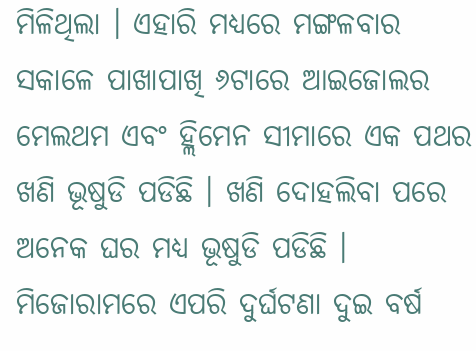ମିଳିଥିଲା । ଏହାରି ମଧ୍ୟରେ ମଙ୍ଗଳବାର ସକାଳେ ପାଖାପାଖି ୬ଟାରେ ଆଇଜୋଲର ମେଲଥମ ଏବଂ ହ୍ଲିମେନ ସୀମାରେ ଏକ ପଥର ଖଣି ଭୂଷୁଡି ପଡିଛି । ଖଣି ଦୋହଲିବା ପରେ ଅନେକ ଘର ମଧ୍ୟ ଭୂଷୁଡି ପଡିଛି ।
ମିଜୋରାମରେ ଏପରି ଦୁର୍ଘଟଣା ଦୁଇ ବର୍ଷ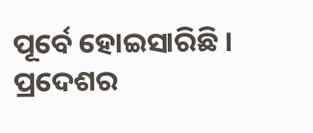ପୂର୍ବେ ହୋଇସାରିଛି । ପ୍ରଦେଶର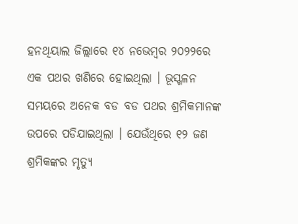ହନଥିୟାଲ ଜିଲ୍ଲାରେ ୧୪ ନଭେମ୍ବର ୨୦୨୨ରେ ଏକ ପଥର ଖଣିରେ ହୋଇଥିଲା । ଭୂସ୍ଖଳନ ସମୟରେ ଅନେକ ବଡ ବଡ ପଥର ଶ୍ରମିକମାନଙ୍କ ଉପରେ ପଡିଯାଇଥିଲା । ଯେଉଁଥିରେ ୧୨ ଜଣ ଶ୍ରମିକଙ୍କର ମୃତ୍ୟୁ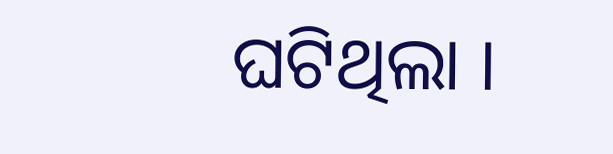ଘଟିଥିଲା ।